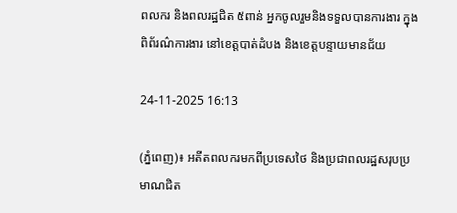ពលករ និងពលរដ្ឋជិត ៥ពាន់ អ្នកចូលរួមនិងទទួលបានការងារ ក្នុងពិព័រណ៌ការងារ នៅខេត្តបាត់ដំបង និងខេត្តបន្ទាយមានជ័យ

24-11-2025 16:13

(ភ្នំពេញ)៖ អតីតពលករមកពីប្រទេសថៃ និងប្រជាពលរដ្ឋសរុបប្រមាណជិត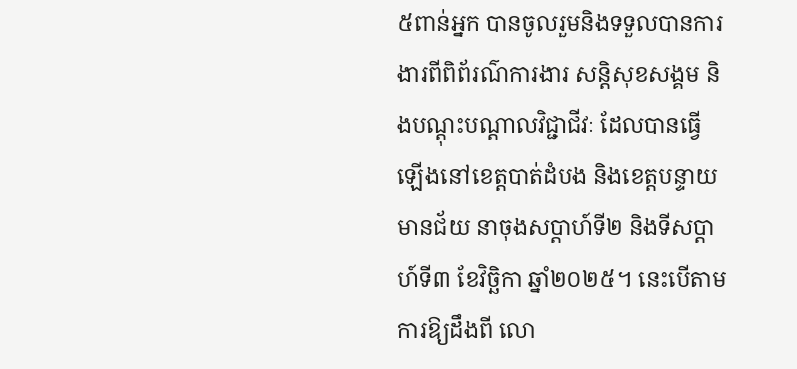៥ពាន់អ្នក បានចូលរួមនិងទទួលបានការងារពីពិព័រណ៌ការងារ សន្តិសុខសង្គម និងបណ្តុះបណ្តាលវិជ្ជាជីវៈ ដែលបានធ្វើឡើងនៅខេត្តបាត់ដំបង និងខេត្តបន្ទាយមានជ័យ នាចុងសប្តាហ៍ទី២ និងទីសប្តាហ៍ទី៣ ខែវិច្ឆិកា ឆ្នាំ២០២៥។ នេះបើតាមការឱ្យដឹងពី លោ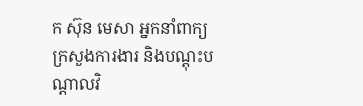ក ស៊ុន មេសា អ្នកនាំពាក្យក្រសួងការងារ និងបណ្តុះបណ្តាលវិ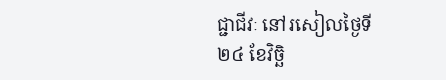ជ្ជាជីវៈ នៅរសៀលថ្ងៃទី២៤ ខែវិច្ឆិ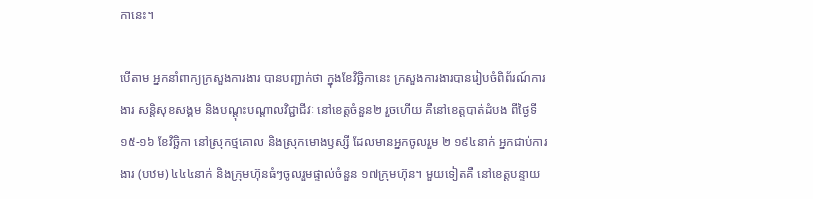កានេះ។

បើតាម អ្នកនាំពាក្យក្រសួងការងារ បានបញ្ជាក់ថា ក្នុងខែវិច្ឆិកានេះ ក្រសួងការងារបានរៀបចំពិព័រណ៍ការងារ សន្តិសុខសង្គម និងបណ្តុះបណ្តាលវិជ្ជាជីវៈ នៅខេត្តចំនួន២ រួចហើយ គឺនៅខេត្តបាត់ដំបង ពីថ្ងៃទី១៥-១៦ ខែវិច្ឆិកា នៅស្រុកថ្មគោល និងស្រុកមោងឫស្សី ដែលមានអ្នកចូលរួម ២ ១៩៤នាក់ អ្នកជាប់ការងារ (បឋម) ៤៤៤នាក់ និងក្រុមហ៊ុនធំៗចូលរួមផ្ទាល់ចំនួន ១៧ក្រុមហ៊ុន។ មួយទៀតគឺ នៅខេត្តបន្ទាយ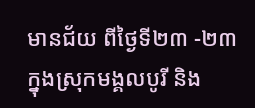មានជ័យ ពីថ្ងៃទី២៣ -២៣ ក្នុងស្រុកមង្គលបូរី និង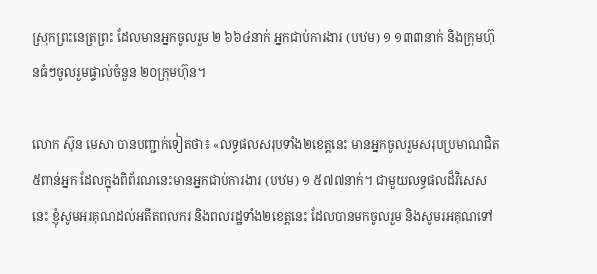ស្រុកព្រះនេត្រព្រះ ដែលមានអ្នកចូលរួម ២ ៦៦៤នាក់ អ្នកជាប់ការងារ (បឋម) ១ ១៣៣នាក់ និងក្រុមហ៊ុនធំៗចូលរួមផ្ទាល់ចំនួន ២០ក្រុមហ៊ុន។

លោក ស៊ុន មេសា បានបញ្ជាក់ទៀតថា៖ «លទ្ធផលសរុបទាំង២ខេត្តនេះ មានអ្នកចូលរួមសរុបប្រមាណជិត៥ពាន់អ្នក ដែលក្នុងពិព័រណនេះមានអ្នកជាប់ការងារ (បឋម) ១ ៥៧៧នាក់។ ជាមួយលទ្ធផលដ៏វិសេសនេះ ខ្ញុំសូមអរគុណដល់អតីតពលករ និងពលរដ្ឋទាំង២ខេត្តនេះ ដែលបានមកចូលរួម និងសូមរអគុណទៅ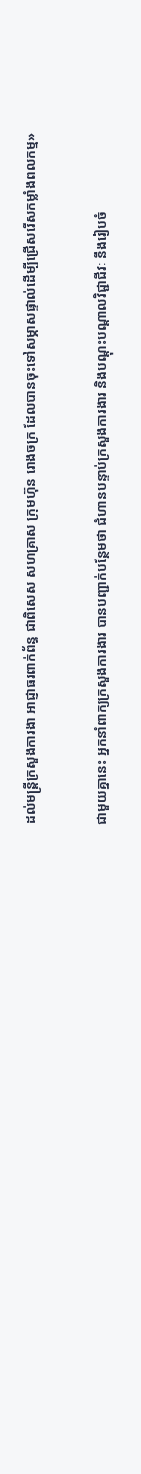ដល់មន្ត្រីក្រសួងការងា អាជ្ញាធរពាក់ព័ន្ធ ជាពិសេស សហគ្រាស ក្រុមហ៊ុន រោងចក្រ ដែលបានចុះទៅសម្ភាសផ្ទាល់ដើម្បីជ្រើសរើសកម្លាំងពលកម្ម»

ជាមួយគ្នានេះ អ្នកនាំពាក្យក្រសួងការងារ បានបញ្ជាក់បន្ថែមថា ជំហានបន្ទាប់ក្រសួងការងារ និងបណ្តុះបណ្តាលវិជ្ជាជីវៈ នឹងរៀបចំ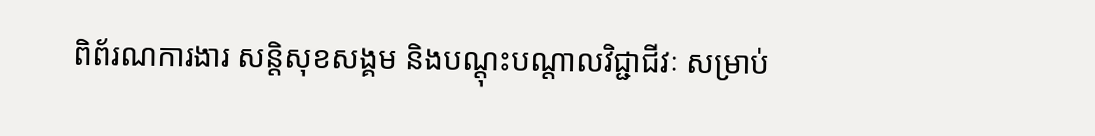ពិព័រណការងារ សន្តិសុខសង្គម និងបណ្តុះបណ្តាលវិជ្ជាជីវៈ សម្រាប់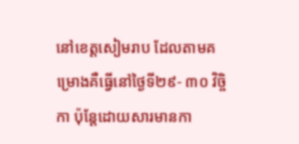នៅខេត្តសៀមរាប ដែលតាមគម្រោងគឺធ្វើនៅថ្ងៃទី២៩- ៣០ វិច្ចិកា ប៉ុន្តែដោយសារមានកា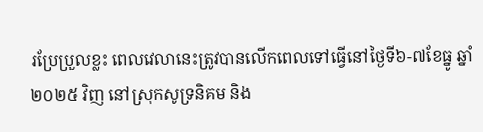រប្រែប្រួលខ្លះ ពេលវេលានេះត្រូវបានលើកពេលទៅធ្វើនៅថ្ងៃទី៦-៧ខែធ្នូ ឆ្នាំ២០២៥ វិញ នៅស្រុកសូទ្រនិគម និង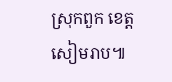ស្រុកពួក ខេត្តសៀមរាប៕